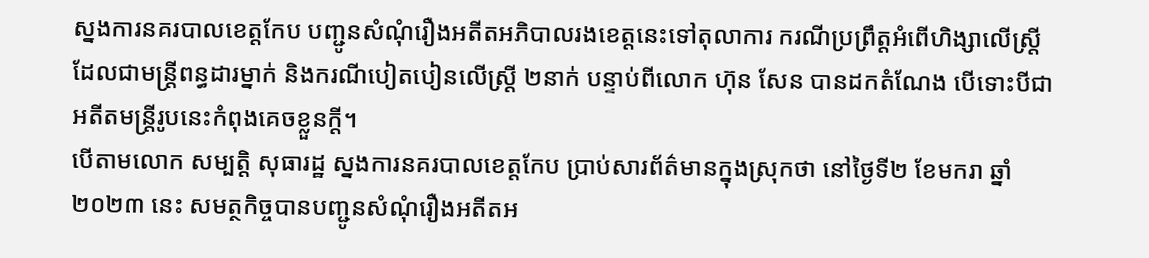ស្នងការនគរបាលខេត្តកែប បញ្ជូនសំណុំរឿងអតីតអភិបាលរងខេត្តនេះទៅតុលាការ ករណីប្រព្រឹត្តអំពើហិង្សាលើស្ត្រីដែលជាមន្ត្រីពន្ធដារម្នាក់ និងករណីបៀតបៀនលើស្ត្រី ២នាក់ បន្ទាប់ពីលោក ហ៊ុន សែន បានដកតំណែង បើទោះបីជាអតីតមន្ត្រីរូបនេះកំពុងគេចខ្លួនក្តី។
បើតាមលោក សម្បត្តិ សុធារដ្ឋ ស្នងការនគរបាលខេត្តកែប ប្រាប់សារព័ត៌មានក្នុងស្រុកថា នៅថ្ងៃទី២ ខែមករា ឆ្នាំ២០២៣ នេះ សមត្ថកិច្ចបានបញ្ជូនសំណុំរឿងអតីតអ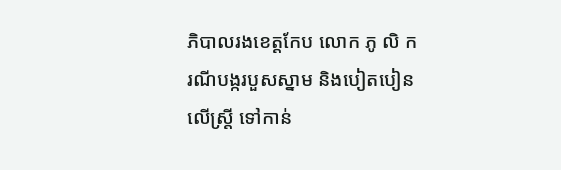ភិបាលរងខេត្តកែប លោក ភូ លិ ករណីបង្ករបួសស្នាម និងបៀតបៀនលើស្ត្រី ទៅកាន់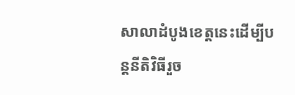សាលាដំបូងខេត្តនេះដើម្បីបន្តនីតិវិធីរួច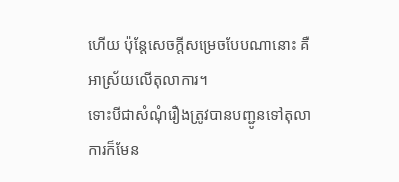ហើយ ប៉ុន្តែសេចក្តីសម្រេចបែបណានោះ គឺអាស្រ័យលើតុលាការ។
ទោះបីជាសំណុំរឿងត្រូវបានបញ្ជូនទៅតុលាការក៏មែន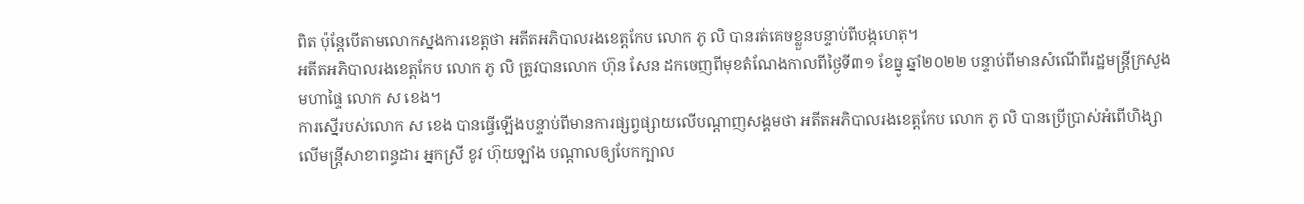ពិត ប៉ុន្តែបើតាមលោកស្នងការខេត្តថា អតីតអភិបាលរងខេត្តកែប លោក ភូ លិ បានរត់គេចខ្លួនបន្ទាប់ពីបង្កហេតុ។
អតីតអភិបាលរងខេត្តកែប លោក ភូ លិ ត្រូវបានលោក ហ៊ុន សែន ដកចេញពីមុខតំណែងកាលពីថ្ងៃទី៣១ ខែធ្នូ ឆ្នាំ២០២២ បន្ទាប់ពីមានសំណើពីរដ្ឋមន្ត្រីក្រសួងមហាផ្ទៃ លោក ស ខេង។
ការស្នើរបស់លោក ស ខេង បានធ្វើឡើងបន្ទាប់ពីមានការផ្សព្វផ្សាយលើបណ្ដាញសង្គមថា អតីតអភិបាលរងខេត្តកែប លោក ភូ លិ បានប្រើប្រាស់អំពើហិង្សាលើមន្ត្រីសាខាពន្ធដារ អ្នកស្រី ខូវ ហ៊ុយឡាំង បណ្ដាលឲ្យបែកក្បាល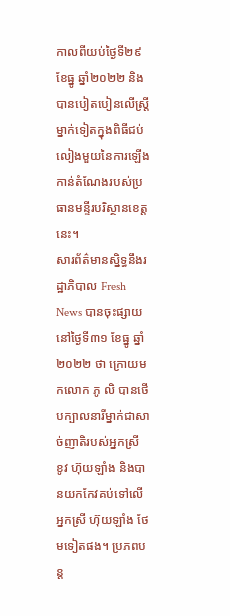កាលពីយប់ថ្ងៃទី២៩ ខែធ្នូ ឆ្នាំ២០២២ និងបានបៀតបៀនលើស្ត្រីម្នាក់ទៀតក្នុងពិធីជប់លៀងមួយនៃការឡើងកាន់តំណែងរបស់ប្រធានមន្ទីរបរិស្ថានខេត្តនេះ។
សារព័ត៌មានស្និទ្ធនឹងរដ្ឋាភិបាល Fresh News បានចុះផ្សាយនៅថ្ងៃទី៣១ ខែធ្នូ ឆ្នាំ២០២២ ថា ក្រោយមកលោក ភូ លិ បានថើបក្បាលនារីម្នាក់ជាសាច់ញាតិរបស់អ្នកស្រី ខូវ ហ៊ុយឡាំង និងបានយកកែវគប់ទៅលើអ្នកស្រី ហ៊ុយឡាំង ថែមទៀតផង។ ប្រភពបន្ត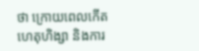ថា ក្រោយពេលកើតហេតុហិង្សា និងការ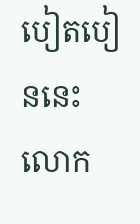បៀតបៀននេះ លោក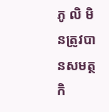ភូ លិ មិនត្រូវបានសមត្ថកិ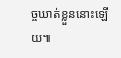ច្ចឃាត់ខ្លួននោះឡើយ៕